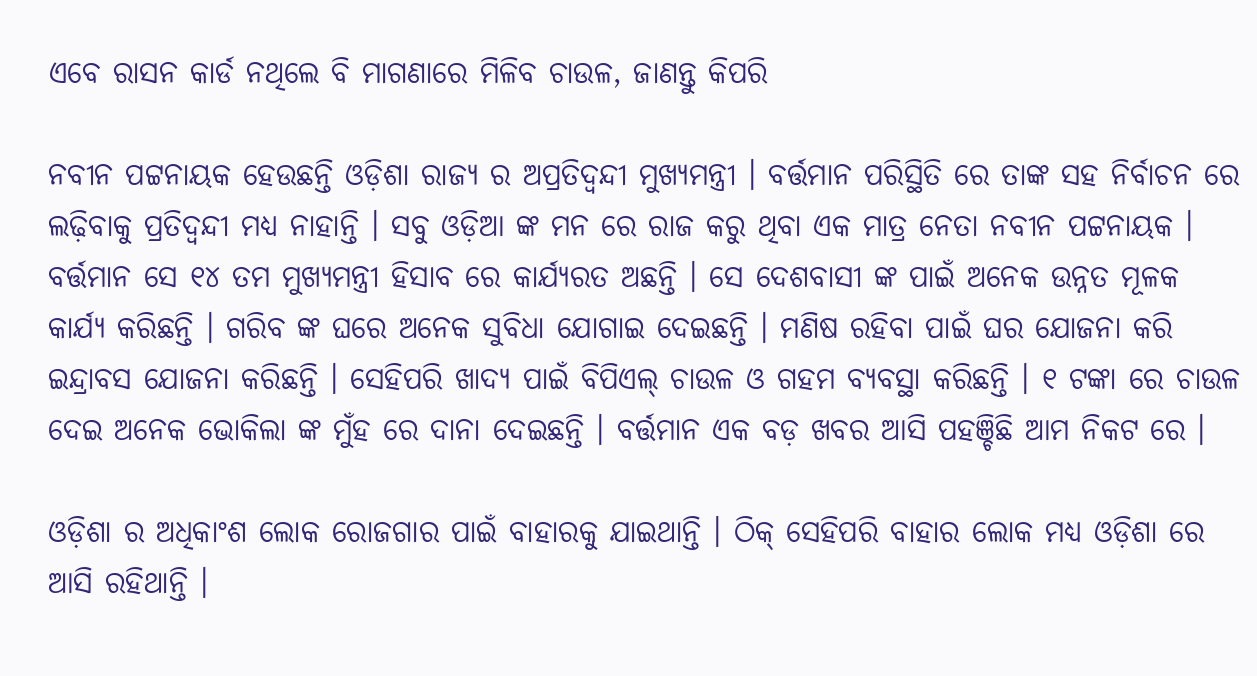ଏବେ ରାସନ କାର୍ଡ ନଥିଲେ ବି ମାଗଣାରେ ମିଳିବ ଚାଉଳ, ଜାଣନ୍ତୁ କିପରି

ନବୀନ ପଟ୍ଟନାୟକ ହେଉଛନ୍ତି ଓଡ଼ିଶା ରାଜ୍ୟ ର ଅପ୍ରତିଦ୍ଵନ୍ଦୀ ମୁଖ୍ୟମନ୍ତ୍ରୀ । ବର୍ତ୍ତମାନ ପରିସ୍ଥିତି ରେ ତାଙ୍କ ସହ ନିର୍ବାଚନ ରେ ଲଢ଼ିବାକୁ ପ୍ରତିଦ୍ବନ୍ଦୀ ମଧ୍ୟ ନାହାନ୍ତି । ସବୁ ଓଡ଼ିଆ ଙ୍କ ମନ ରେ ରାଜ କରୁ ଥିବା ଏକ ମାତ୍ର ନେତା ନବୀନ ପଟ୍ଟନାୟକ । ବର୍ତ୍ତମାନ ସେ ୧୪ ତମ ମୁଖ୍ୟମନ୍ତ୍ରୀ ହିସାବ ରେ କାର୍ଯ୍ୟରତ ଅଛନ୍ତି । ସେ ଦେଶବାସୀ ଙ୍କ ପାଇଁ ଅନେକ ଉନ୍ନତ ମୂଳକ କାର୍ଯ୍ୟ କରିଛନ୍ତି । ଗରିବ ଙ୍କ ଘରେ ଅନେକ ସୁବିଧା ଯୋଗାଇ ଦେଇଛନ୍ତି । ମଣିଷ ରହିବା ପାଇଁ ଘର ଯୋଜନା କରି ଇନ୍ଦ୍ରାବସ ଯୋଜନା କରିଛନ୍ତି । ସେହିପରି ଖାଦ୍ୟ ପାଇଁ ବିପିଏଲ୍ ଚାଉଳ ଓ ଗହମ ବ୍ୟବସ୍ଥା କରିଛନ୍ତି । ୧ ଟଙ୍କା ରେ ଚାଉଳ ଦେଇ ଅନେକ ଭୋକିଲା ଙ୍କ ମୁଁହ ରେ ଦାନା ଦେଇଛନ୍ତି । ବର୍ତ୍ତମାନ ଏକ ବଡ଼ ଖବର ଆସି ପହଞ୍ଚିଛି ଆମ ନିକଟ ରେ ।

ଓଡ଼ିଶା ର ଅଧିକାଂଶ ଲୋକ ରୋଜଗାର ପାଇଁ ବାହାରକୁ ଯାଇଥାନ୍ତି । ଠିକ୍ ସେହିପରି ବାହାର ଲୋକ ମଧ୍ୟ ଓଡ଼ିଶା ରେ ଆସି ରହିଥାନ୍ତି ।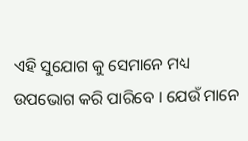ଏହି ସୁଯୋଗ କୁ ସେମାନେ ମଧ୍ୟ ଉପଭୋଗ କରି ପାରିବେ । ଯେଉଁ ମାନେ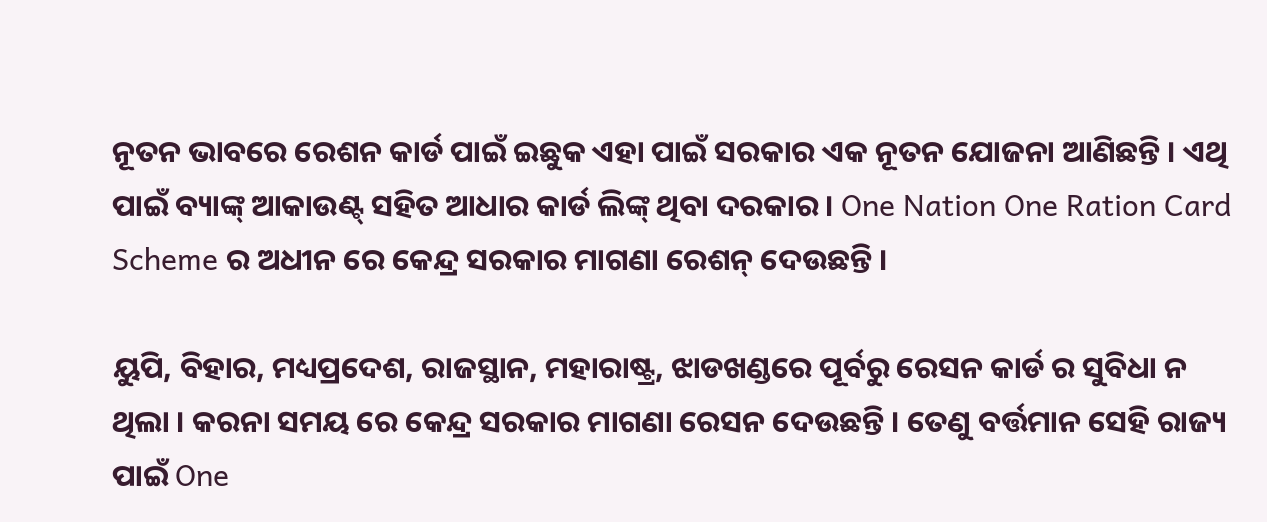ନୂତନ ଭାବରେ ରେଶନ କାର୍ଡ ପାଇଁ ଇଛୁକ ଏହା ପାଇଁ ସରକାର ଏକ ନୂତନ ଯୋଜନା ଆଣିଛନ୍ତି । ଏଥି ପାଇଁ ବ୍ୟାଙ୍କ୍ ଆକାଉଣ୍ଟ୍ ସହିତ ଆଧାର କାର୍ଡ ଲିଙ୍କ୍ ଥିବା ଦରକାର । One Nation One Ration Card Scheme ର ଅଧୀନ ରେ କେନ୍ଦ୍ର ସରକାର ମାଗଣା ରେଶନ୍ ଦେଉଛନ୍ତି ।

ୟୁପି, ବିହାର, ମଧ୍ୟପ୍ରଦେଶ, ରାଜସ୍ଥାନ, ମହାରାଷ୍ଟ୍ର, ଝାଡଖଣ୍ଡରେ ପୂର୍ବରୁ ରେସନ କାର୍ଡ ର ସୁବିଧା ନ ଥିଲା । କରନା ସମୟ ରେ କେନ୍ଦ୍ର ସରକାର ମାଗଣା ରେସନ ଦେଉଛନ୍ତି । ତେଣୁ ବର୍ତ୍ତମାନ ସେହି ରାଜ୍ୟ ପାଇଁ One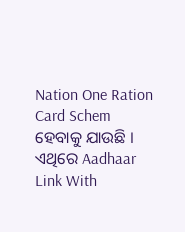Nation One Ration Card Schem ହେବାକୁ ଯାଉଛି । ଏଥିରେ Aadhaar Link With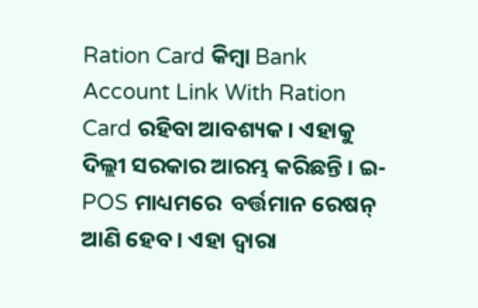Ration Card କିମ୍ବା Bank Account Link With Ration Card ରହିବା ଆବଶ୍ୟକ । ଏହାକୁ ଦିଲ୍ଲୀ ସରକାର ଆରମ୍ଭ କରିଛନ୍ତି । ଇ-POS ମାଧ୍ୟମରେ  ବର୍ତ୍ତମାନ ରେଷନ୍ ଆଣି ହେବ । ଏହା ଦ୍ବାରା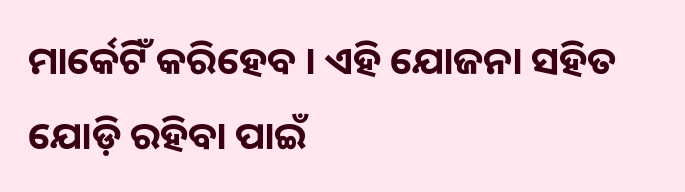ମାର୍କେଟିଁ କରିହେବ । ଏହି ଯୋଜନା ସହିତ ଯୋଡ଼ି ରହିବା ପାଇଁ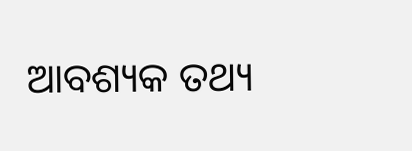ଆବଶ୍ୟକ ତଥ୍ୟ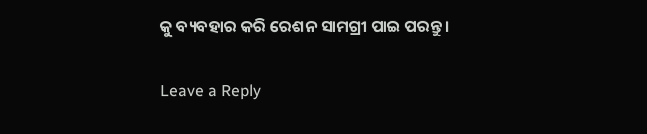କୁ ବ୍ୟବହାର କରି ରେଶନ ସାମଗ୍ରୀ ପାଇ ପରନ୍ତୁ ।

Leave a Reply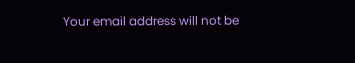Your email address will not be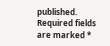published. Required fields are marked *